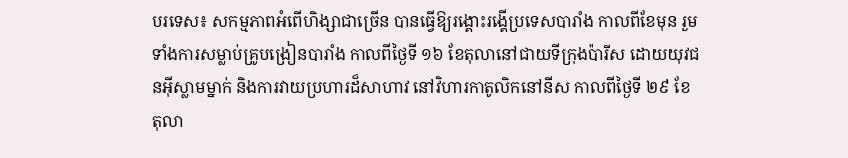បរទេស៖ សកម្មភាពអំពើហិង្សាជាច្រើន បានធ្វើឱ្យរង្គោះរង្គើប្រទេសបារាំង កាលពីខែមុន រួមទាំងការសម្លាប់គ្រូបង្រៀនបារាំង កាលពីថ្ងៃទី ១៦ ខែតុលានៅជាយទីក្រុងប៉ារីស ដោយយុវជនអ៊ីស្លាមម្នាក់ និងការវាយប្រហារដ៏សាហាវ នៅវិហារកាតូលិកនៅនីស កាលពីថ្ងៃទី ២៩ ខែតុលា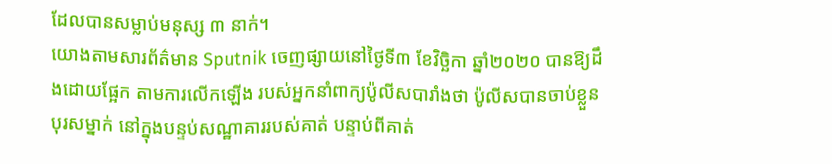ដែលបានសម្លាប់មនុស្ស ៣ នាក់។
យោងតាមសារព័ត៌មាន Sputnik ចេញផ្សាយនៅថ្ងៃទី៣ ខែវិច្ឆិកា ឆ្នាំ២០២០ បានឱ្យដឹងដោយផ្អែក តាមការលើកឡើង របស់អ្នកនាំពាក្យប៉ូលីសបារាំងថា ប៉ូលីសបានចាប់ខ្លួនបុរសម្នាក់ នៅក្នុងបន្ទប់សណ្ឋាគាររបស់គាត់ បន្ទាប់ពីគាត់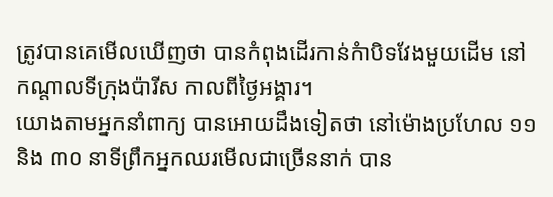ត្រូវបានគេមើលឃើញថា បានកំពុងដើរកាន់កំាបិទវែងមួយដើម នៅកណ្តាលទីក្រុងប៉ារីស កាលពីថ្ងៃអង្គារ។
យោងតាមអ្នកនាំពាក្យ បានអោយដឹងទៀតថា នៅម៉ោងប្រហែល ១១ និង ៣០ នាទីព្រឹកអ្នកឈរមើលជាច្រើននាក់ បាន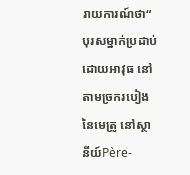រាយការណ៍ថា“ បុរសម្នាក់ប្រដាប់ដោយអាវុធ នៅតាមច្រករបៀងនៃមេត្រូ នៅស្ថានីយ៍Père-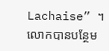Lachaise” ។
លោកបានបន្ថែម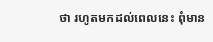ថា រហូតមកដល់ពេលនេះ ពុំមាន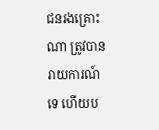ជនរងគ្រោះណា ត្រូវបានរាយការណ៍ទេ ហើយប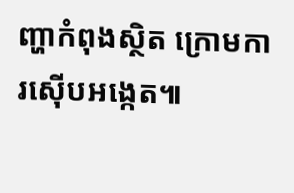ញ្ហាកំពុងស្ថិត ក្រោមការស៊ើបអង្កេត៕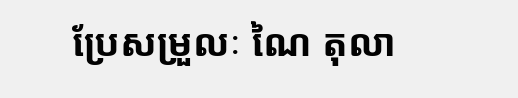ប្រែសម្រួលៈ ណៃ តុលា